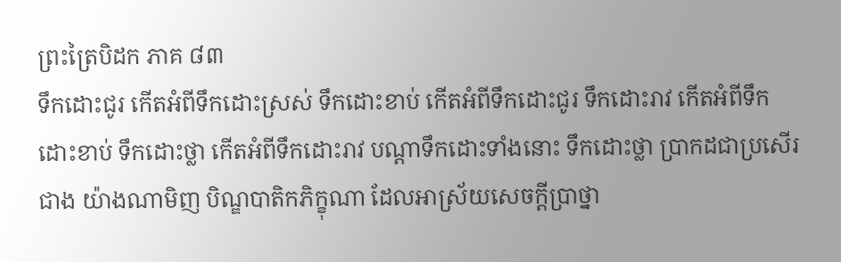ព្រះត្រៃបិដក ភាគ ៨៣
ទឹកដោះជូរ កើតអំពីទឹកដោះស្រស់ ទឹកដោះខាប់ កើតអំពីទឹកដោះជូរ ទឹកដោះរាវ កើតអំពីទឹកដោះខាប់ ទឹកដោះថ្លា កើតអំពីទឹកដោះរាវ បណ្តាទឹកដោះទាំងនោះ ទឹកដោះថ្លា ប្រាកដជាប្រសើរជាង យ៉ាងណាមិញ បិណ្ឌបាតិកភិក្ខុណា ដែលអាស្រ័យសេចក្តីប្រាថ្នា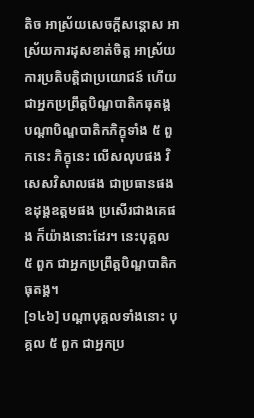តិច អាស្រ័យសេចក្តីសន្តោស អាស្រ័យការដុសខាត់ចិត្ត អាស្រ័យការប្រតិបត្តិជាប្រយោជន៍ ហើយជាអ្នកប្រព្រឹត្តបិណ្ឌបាតិកធុតង្គ បណ្តាបិណ្ឌបាតិកភិក្ខុទាំង ៥ ពួកនេះ ភិក្ខុនេះ លើសលុបផង វិសេសវិសាលផង ជាប្រធានផង ឧដុង្គឧត្តមផង ប្រសើរជាងគេផង ក៏យ៉ាងនោះដែរ។ នេះបុគ្គល ៥ ពួក ជាអ្នកប្រព្រឹត្តបិណ្ឌបាតិកធុតង្គ។
[១៤៦] បណ្តាបុគ្គលទាំងនោះ បុគ្គល ៥ ពួក ជាអ្នកប្រ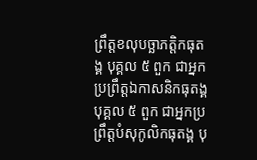ព្រឹត្តខលុបច្ឆាភត្តិកធុតង្គ បុគ្គល ៥ ពួក ជាអ្នកប្រព្រឹត្តឯកាសនិកធុតង្គ បុគ្គល ៥ ពួក ជាអ្នកប្រព្រឹត្តបំសុកូលិកធុតង្គ បុ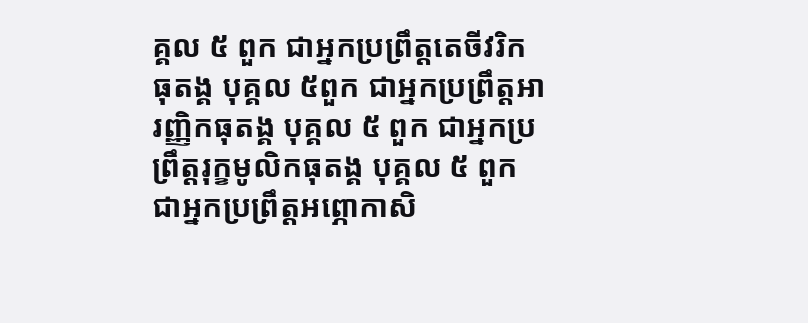គ្គល ៥ ពួក ជាអ្នកប្រព្រឹត្តតេចីវរិកធុតង្គ បុគ្គល ៥ពួក ជាអ្នកប្រព្រឹត្តអារញ្ញិកធុតង្គ បុគ្គល ៥ ពួក ជាអ្នកប្រព្រឹត្តរុក្ខមូលិកធុតង្គ បុគ្គល ៥ ពួក ជាអ្នកប្រព្រឹត្តអព្ភោកាសិ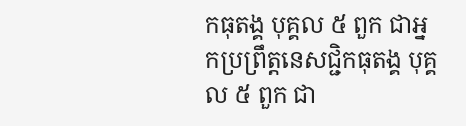កធុតង្គ បុគ្គល ៥ ពួក ជាអ្នកប្រព្រឹត្តនេសជ្ជិកធុតង្គ បុគ្គល ៥ ពួក ជា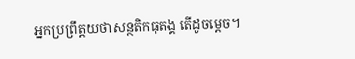អ្នកប្រព្រឹត្តយថាសន្ថតិកធុតង្គ តើដូចម្តេច។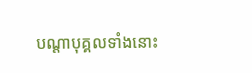បណ្តាបុគ្គលទាំងនោះ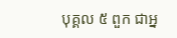បុគ្គល ៥ ពួក ជាអ្ន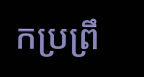កប្រព្រឹ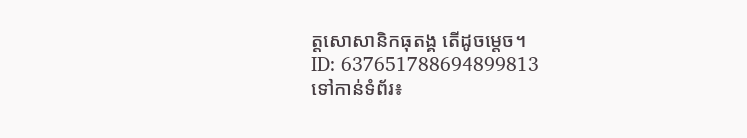ត្តសោសានិកធុតង្គ តើដូចម្តេច។
ID: 637651788694899813
ទៅកាន់ទំព័រ៖